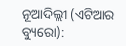ନୂଆଦିଲ୍ଲୀ (ଏଟିଆର ବ୍ୟୁରୋ):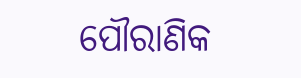ପୌରାଣିକ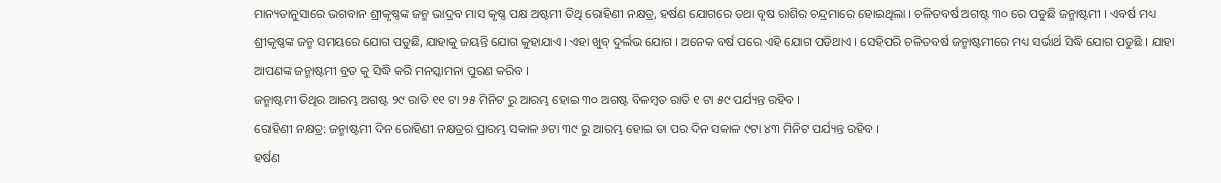ମାନ୍ୟତାନୁସାରେ ଭଗବାନ ଶ୍ରୀକୃଷ୍ଣଙ୍କ ଜନ୍ମ ଭାଦ୍ରବ ମାସ କୃଷ୍ଣ ପକ୍ଷ ଅଷ୍ଟମୀ ତିଥି ରୋହିଣୀ ନକ୍ଷତ୍ର, ହର୍ଷଣ ଯୋଗରେ ତଥା ବୃଷ ରାଶିର ଚନ୍ଦ୍ରମାରେ ହୋଇଥିଲା । ଚଳିତବର୍ଷ ଅଗଷ୍ଟ ୩୦ ରେ ପଡୁଛି ଜନ୍ମାଷ୍ଟମୀ । ଏବର୍ଷ ମଧ୍ୟ ଶ୍ରୀକୃଷ୍ଣଙ୍କ ଜନ୍ମ ସମୟରେ ଯୋଗ ପଡୁଛି, ଯାହାକୁ ଜୟନ୍ତି ଯୋଗ କୁହାଯାଏ । ଏହା ଖୁବ୍ ଦୁର୍ଲଭ ଯୋଗ । ଅନେକ ବର୍ଷ ପରେ ଏହି ଯୋଗ ପଡିଥାଏ । ସେହିପରି ଚଳିତବର୍ଷ ଜନ୍ମାଷ୍ଟମୀରେ ମଧ୍ୟ ସର୍ଭାର୍ଥ ସିଦ୍ଧି ଯୋଗ ପଡୁଛି । ଯାହା ଆପଣଙ୍କ ଜନ୍ମାଷ୍ଟମୀ ବ୍ରତ କୁ ସିଦ୍ଧି କରି ମନସ୍କାମନା ପୁରଣ କରିବ ।
ଜନ୍ମାଷ୍ଟମୀ ତିଥିର ଆରମ୍ଭ ଅଗଷ୍ଟ ୨୯ ରାତି ୧୧ ଟା ୨୫ ମିନିଟ ରୁ ଆରମ୍ଭ ହୋଇ ୩୦ ଅଗଷ୍ଟ ବିଳମ୍ବତ ରାତି ୧ ଟା ୫୯ ପର୍ଯ୍ୟନ୍ତ ରହିବ ।
ରୋହିଣୀ ନକ୍ଷତ୍ର: ଜନ୍ମାଷ୍ଟମୀ ଦିନ ରୋହିଣୀ ନକ୍ଷତ୍ରର ପ୍ରାରମ୍ଭ ସକାଳ ୬ଟା ୩୯ ରୁ ଆରମ୍ଭ ହୋଇ ତା ପର ଦିନ ସକାଳ ୯ଟା ୪୩ ମିନିଟ ପର୍ଯ୍ୟନ୍ତ ରହିବ ।
ହର୍ଷଣ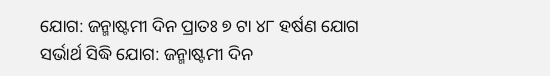ଯୋଗ: ଜନ୍ମାଷ୍ଟମୀ ଦିନ ପ୍ରାତଃ ୭ ଟା ୪୮ ହର୍ଷଣ ଯୋଗ
ସର୍ଭାର୍ଥ ସିଦ୍ଧି ଯୋଗ: ଜନ୍ମାଷ୍ଟମୀ ଦିନ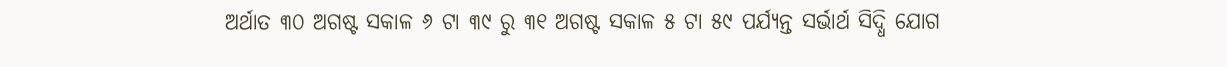ଅର୍ଥାତ ୩୦ ଅଗଷ୍ଟ ସକାଳ ୬ ଟା ୩୯ ରୁ ୩୧ ଅଗଷ୍ଟ ସକାଳ ୫ ଟା ୫୯ ପର୍ଯ୍ୟନ୍ତ ସର୍ଭାର୍ଥ ସିଦ୍ଧି ଯୋଗ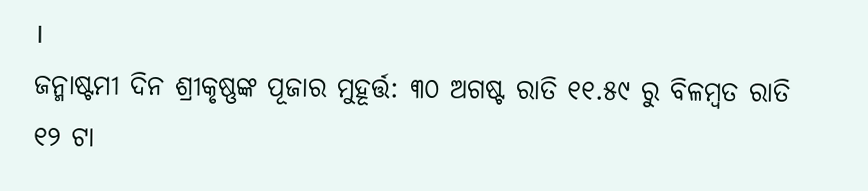।
ଜନ୍ମାଷ୍ଟମୀ ଦିନ ଶ୍ରୀକୃଷ୍ଣଙ୍କ ପୂଜାର ମୁହୂର୍ତ୍ତ: ୩୦ ଅଗଷ୍ଟ ରାତି ୧୧.୫୯ ରୁ ବିଳମ୍ବତ ରାତି ୧୨ ଟା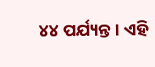୪୪ ପର୍ଯ୍ୟନ୍ତ । ଏହି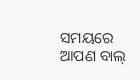ସମୟରେ ଆପଣ ବାଲ୍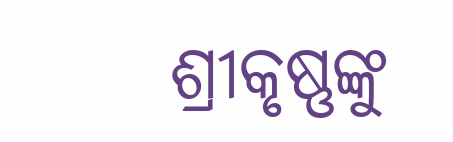ଶ୍ରୀକୃଷ୍ଣଙ୍କୁ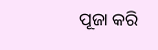ପୂଜା କରି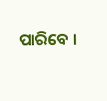ପାରିବେ ।